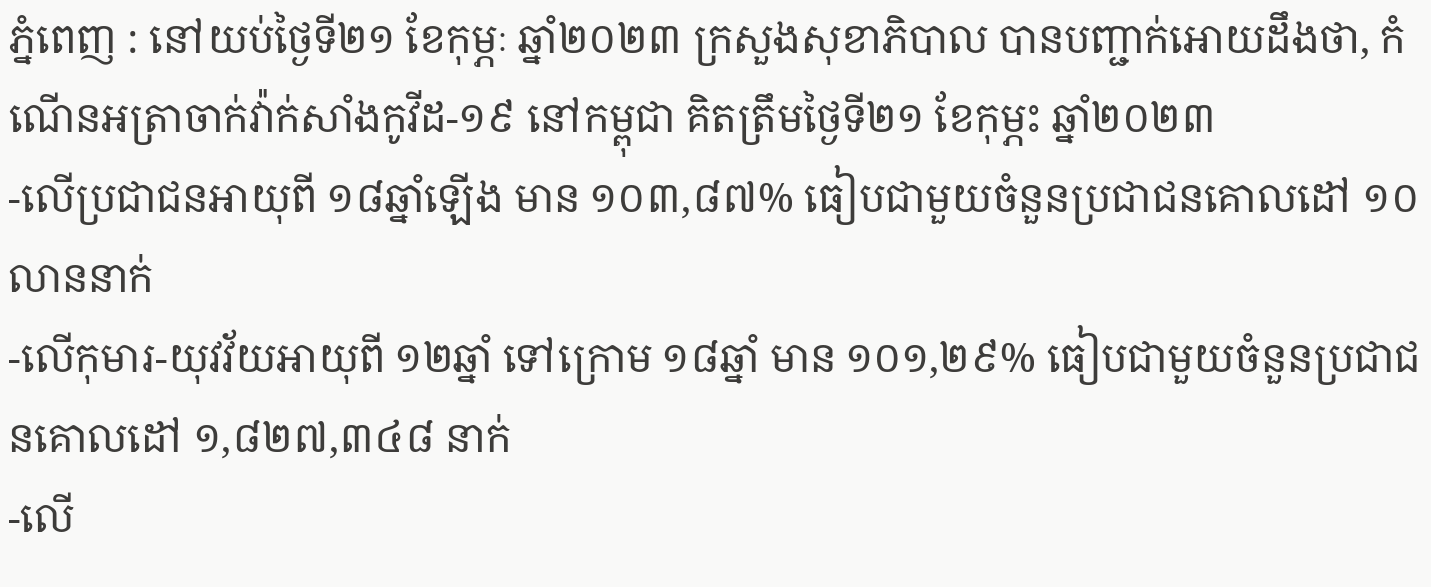ភ្នំពេញ : នៅយប់ថ្ងៃទី២១ ខែកុម្ភៈ ឆ្នាំ២០២៣ ក្រសួងសុខាភិបាល បានបញ្ជាក់អោយដឹងថា, កំណេីនអត្រាចាក់វ៉ាក់សាំងកូវីដ-១៩ នៅកម្ពុជា គិតត្រឹមថ្ងៃទី២១ ខែកុម្ភះ ឆ្នាំ២០២៣
-លើប្រជាជនអាយុពី ១៨ឆ្នាំឡើង មាន ១០៣,៨៧% ធៀបជាមួយចំនួនប្រជាជនគោលដៅ ១០លាននាក់
-លើកុមារ-យុវវ័យអាយុពី ១២ឆ្នាំ ទៅក្រោម ១៨ឆ្នាំ មាន ១០១,២៩% ធៀបជាមួយចំនួនប្រជាជនគោលដៅ ១,៨២៧,៣៤៨ នាក់
-លើ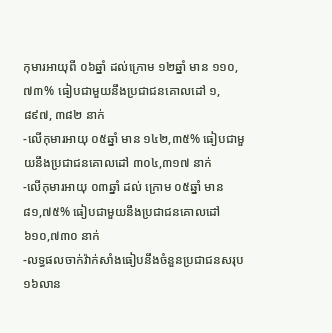កុមារអាយុពី ០៦ឆ្នាំ ដល់ក្រោម ១២ឆ្នាំ មាន ១១០,៧៣% ធៀបជាមួយនឹងប្រជាជនគោលដៅ ១,៨៩៧, ៣៨២ នាក់
-លើកុមារអាយុ ០៥ឆ្នាំ មាន ១៤២,៣៥% ធៀបជាមួយនឹងប្រជាជនគោលដៅ ៣០៤,៣១៧ នាក់
-លើកុមារអាយុ ០៣ឆ្នាំ ដល់ ក្រោម ០៥ឆ្នាំ មាន ៨១,៧៥% ធៀបជាមួយនឹងប្រជាជនគោលដៅ ៦១០,៧៣០ នាក់
-លទ្ធផលចាក់វ៉ាក់សាំងធៀបនឹងចំនួនប្រជាជនសរុប ១៦លាន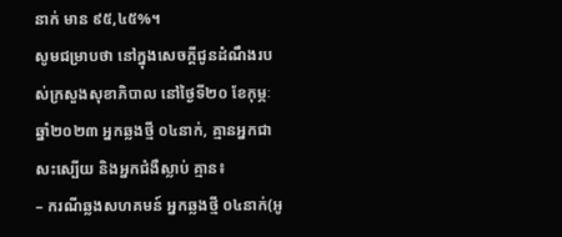នាក់ មាន ៩៥,៤៥%។
សូមជម្រាបថា នៅក្នុងសេចក្ដីជូនដំណឹងរបស់ក្រសួងសុខាភិបាល នៅថ្ងៃទី២០ ខែកុម្ភៈ ឆ្នាំ២០២៣ អ្នកឆ្លងថ្មី ០៤នាក់, គ្មានអ្នកជាសះស្បើយ និងអ្នកជំងឺស្លាប់ គ្មាន៖
– ករណីឆ្លងសហគមន៍ អ្នកឆ្លងថ្មី ០៤នាក់(អូ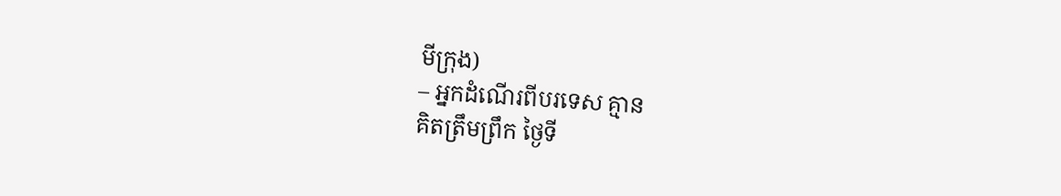មីក្រុង)
– អ្នកដំណើរពីបរទេស គ្មាន
គិតត្រឹមព្រឹក ថ្ងៃទី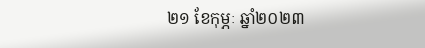២១ ខែកុម្ភៈ ឆ្នាំ២០២៣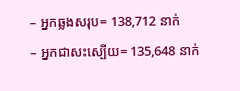– អ្នកឆ្លងសរុប= 138,712 នាក់
– អ្នកជាសះស្បើយ= 135,648 នាក់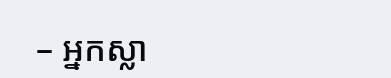– អ្នកស្លា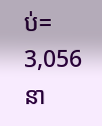ប់= 3,056 នា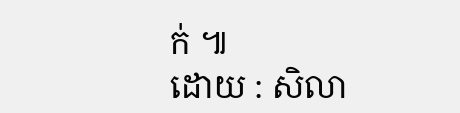ក់ ៕
ដោយ : សិលា